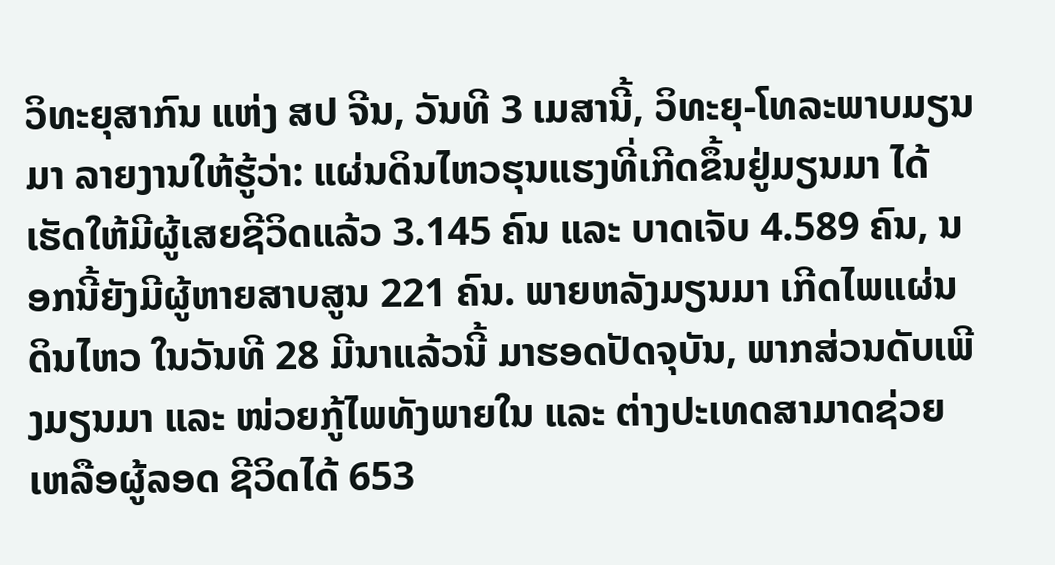ວິທະຍຸສາກົນ ແຫ່ງ ສປ ຈີນ, ວັນທີ 3 ເມສານີ້, ວິທະຍຸ-ໂທລະພາບມຽນມາ ລາຍງານໃຫ້ຮູ້ວ່າ: ແຜ່ນດິນໄຫວຮຸນແຮງທີ່ເກີດຂຶ້ນຢູ່ມຽນມາ ໄດ້ເຮັດໃຫ້ມີຜູ້ເສຍຊີວິດແລ້ວ 3.145 ຄົນ ແລະ ບາດເຈັບ 4.589 ຄົນ, ນອກນີ້ຍັງມີຜູ້ຫາຍສາບສູນ 221 ຄົນ. ພາຍຫລັງມຽນມາ ເກີດໄພແຜ່ນດິນໄຫວ ໃນວັນທີ 28 ມີນາແລ້ວນີ້ ມາຮອດປັດຈຸບັນ, ພາກສ່ວນດັບເພີງມຽນມາ ແລະ ໜ່ວຍກູ້ໄພທັງພາຍໃນ ແລະ ຕ່າງປະເທດສາມາດຊ່ວຍເຫລືອຜູ້ລອດ ຊີວິດໄດ້ 653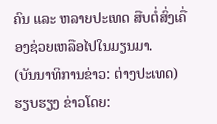ຄົນ ແລະ ຫລາຍປະເທດ ສືບຕໍ່ສົ່ງເຄື່ອງຊ່ວຍເຫລືອໄປໃນມຽນມາ.
(ບັນນາທິການຂ່າວ: ຕ່າງປະເທດ)
ຮຽບຮຽງ ຂ່າວໂດຍ: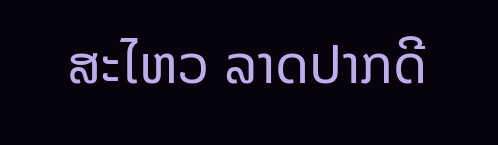ສະໄຫວ ລາດປາກດີ